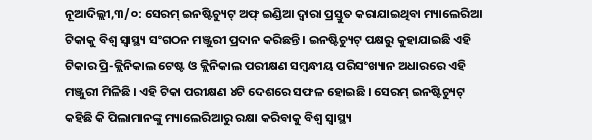ନୂଆଦିଲ୍ଲୀ,୩/୦: ସେରମ୍ ଇନଷ୍ଟିଚ୍ୟୁଟ୍ ଅଫ୍ ଇଣ୍ଡିଆ ଦ୍ୱାରା ପ୍ରସ୍ତୁତ କରାଯାଇଥିବା ମ୍ୟାଲେରିଆ ଟିକାକୁ ବିଶ୍ୱ ସ୍ୱାସ୍ଥ୍ୟ ସଂଗଠନ ମଞ୍ଜୁରୀ ପ୍ରଦାନ କରିଛନ୍ତି । ଇନଷ୍ଟିଚ୍ୟୁଟ୍ ପକ୍ଷରୁ କୁହାଯାଇଛି ଏହି ଟିକାର ପ୍ରି-କ୍ଲିନିକାଲ ଟେଷ୍ଟ ଓ କ୍ଲିନିକାଲ ପରୀକ୍ଷଣ ସମ୍ବନ୍ଧୀୟ ପରିସଂଖ୍ୟାନ ଅଧାରରେ ଏହି ମଞ୍ଜୁରୀ ମିଳିଛି । ଏହି ଟିକା ପରୀକ୍ଷଣ ୪ଟି ଦେଶରେ ସଫଳ ହୋଇଛି । ସେରମ୍ ଇନଷ୍ଟିଚ୍ୟୁଟ୍ କହିଛି କି ପିଲାମାନଙ୍କୁ ମ୍ୟାଲେରିଆରୁ ରକ୍ଷା କରିବାକୁ ବିଶ୍ୱ ସ୍ୱାସ୍ଥ୍ୟ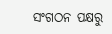ସଂଗଠନ ପକ୍ଷରୁ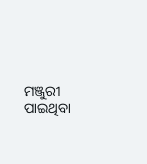ମଞ୍ଜୁରୀ ପାଇଥିବା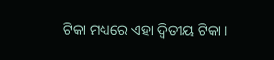ଟିକା ମଧ୍ୟରେ ଏହା ଦ୍ୱିତୀୟ ଟିକା ।